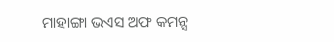ମାହାଙ୍ଗା ଭଏସ ଅଫ କମନ୍ସ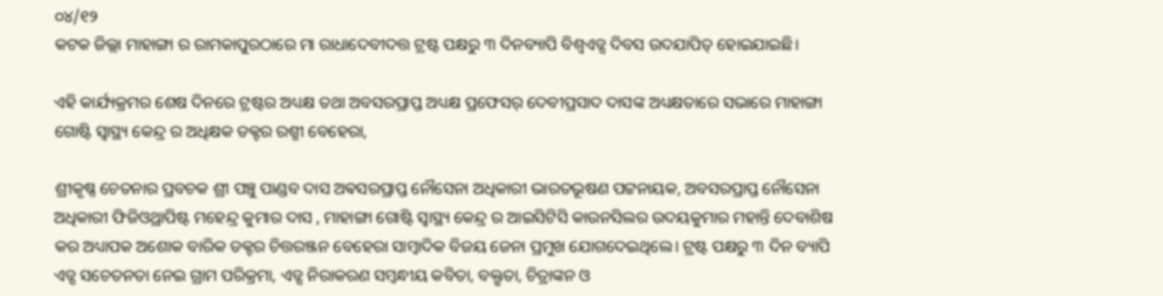୦୪/୧୨
କଟକ ଜିଲ୍ଲା ମାହାଙ୍ଗା ର ରାମକାପୁରଠାରେ ମା ରାଧାଦେବୀଦତ୍ତ ଟ୍ରଷ୍ଟ ପକ୍ଷରୁ ୩ ଦିନବ୍ୟାପି ବିଶ୍ୱଏଡ୍ସ ଦିବସ ଉଦଯାପିତ୍ ହୋଇଯାଇଛି।

ଏହି କାର୍ଯ୍ୟକ୍ରମର ଶେଷ ଦିନରେ ଟ୍ରଷ୍ଟର ଅଧ୍ୟକ୍ଷ ତଥା ଅବସରପ୍ରାପ୍ତ ଅଧ୍ୟକ୍ଷ ପ୍ରଫେସର୍ ଦେବୀପ୍ରସାଦ ଦାସଙ୍କ ଅଧ୍ୟକ୍ଷତାରେ ସଭାରେ ମାହାଙ୍ଗା ଗୋଷ୍ଟି ସ୍ବାସ୍ଥ୍ୟ କେନ୍ଦ୍ର ର ଅଧିକ୍ଷକ ଡକ୍ଟର ରଶ୍ମୀ ବେହେରା,

ଶ୍ରୀକୃଷ୍ଣ ଚେତନାର ପ୍ରବଚକ ଶ୍ରୀ ପଞ୍ଚୁ ପାଣ୍ଡବ ଦାସ ଅଵସରପ୍ରାପ୍ତ ନୌସେନା ଅଧିକାରୀ ଭାରତଭୂଷଣ ପଟ୍ଟନାୟକ, ଅବସରପ୍ରାପ୍ତ ନୌସେନା ଅଧିକାରୀ ଫିଜିଓଥ୍ରାପିଷ୍ଟ ମହେନ୍ଦ୍ର କୁମାର ଦାସ , ମାହାଙ୍ଗା ଗୋଷ୍ଟି ସ୍ବାସ୍ଥ୍ୟ କେନ୍ଦ୍ର ର ଆଇସିଟିସି କାଉନସିଲର ଉଦୟକୁମାର ମହାନ୍ତି ଦେବାଶିଷ କର ଅଧ୍ୟାପକ ଅଶୋକ ବାରିକ ଡକ୍ଟର ଚିତ୍ତରଞ୍ଜନ ବେହେରା ସାମ୍ବାଦିକ ବିଜୟ ଜେନା ପ୍ରମୁଖ ଯୋଗଦେଇଥିଲେ। ଟ୍ରଷ୍ଟ ପକ୍ଷରୁ ୩ ଦିନ ବ୍ୟାପି ଏଡ୍ସ ସଚେତନତା ନେଇ ଗ୍ରାମ ପରିକ୍ରମା, ଏଡ୍ସ ନିରାକରଣ ସମ୍ୱନ୍ଧୀୟ କବିତା, ବକ୍ତୃତା, ଚିତ୍ରାଙ୍କନ ଓ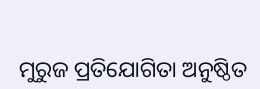ମୁରୁଜ ପ୍ରତିଯୋଗିତା ଅନୁଷ୍ଠିତ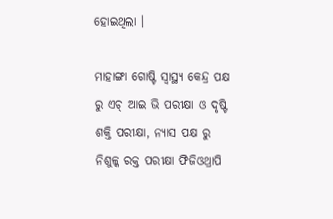ହୋଇଥିଲା ।

ମାହାଙ୍ଗା ଗୋଷ୍ଟି ସ୍ବାସ୍ଥ୍ୟ କେନ୍ଦ୍ର ପକ୍ଷ ରୁ ଏଚ୍ ଆଇ ଭି ପରୀକ୍ଷା ଓ ଦୃଷ୍ଟି ଶକ୍ତି ପରୀକ୍ଷା, ନ୍ୟାସ ପକ୍ଷ ରୁ ନିଶୁଳ୍କ ରକ୍ତ ପରୀକ୍ଷା ଫିଜିଓଥ୍ରାପି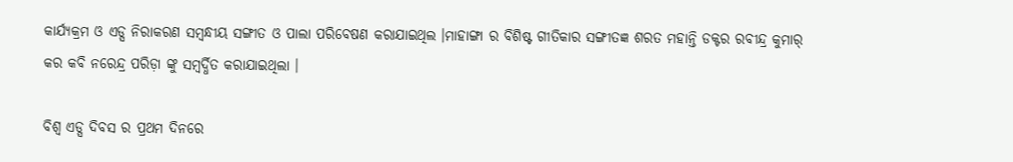କାର୍ଯ୍ୟକ୍ରମ ଓ ଏଡ୍ସ ନିରାକରଣ ସମ୍ୱନ୍ଧୀୟ ସଙ୍ଗୀତ ଓ ପାଲା ପରିବେଷଣ କରାଯାଇଥିଲ ।ମାହାଙ୍ଗା ର ବିଶିଷ୍ଟ ଗୀତିକାର ସଙ୍ଗୀତଜ୍ଞ ଶରତ ମହାନ୍ତି ଡକ୍ଟର ରବୀନ୍ଦ୍ର କୁମାର୍ କର କବି ନରେନ୍ଦ୍ର ପରିଡ଼ା ଙ୍କୁ ସମ୍ବର୍ଦ୍ଧିତ କରାଯାଇଥିଲା ।

ବିଶ୍ଵ ଏଡ୍ସ ଦିବସ ର ପ୍ରଥମ ଦିନରେ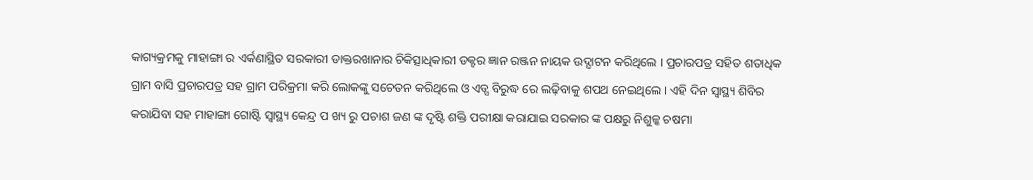କାଗ୍ୟକ୍ରମକୁ ମାହାଙ୍ଗା ର ଏର୍କଣାସ୍ଥିତ ସରକାରୀ ଡାକ୍ତରଖାନାର ଚିକିତ୍ସାଧିକାରୀ ଡକ୍ଟର ଜ୍ଞାନ ରଞ୍ଜନ ନାୟକ ଉଦ୍ଘାଟନ କରିଥିଲେ । ପ୍ରଚାରପତ୍ର ସହିତ ଶତାଧିକ ଗ୍ରାମ ବାସି ପ୍ରଚାରପତ୍ର ସହ ଗ୍ରାମ ପରିକ୍ରମା କରି ଲୋକଙ୍କୁ ସଚେତନ କରିଥିଲେ ଓ ଏଡ୍ସ ବିରୁଦ୍ଧ ରେ ଲଢ଼ିବାକୁ ଶପଥ ନେଇଥିଲେ । ଏହି ଦିନ ସ୍ବାସ୍ଥ୍ୟ ଶିବିର କରାଯିବା ସହ ମାହାଙ୍ଗା ଗୋଷ୍ଟି ସ୍ବାସ୍ଥ୍ୟ କେନ୍ଦ୍ର ପ ଖ୍ୟ ରୁ ପଚାଶ ଜଣ ଙ୍କ ଦୃଷ୍ଟି ଶକ୍ତି ପରୀକ୍ଷା କରାଯାଇ ସରକାର ଙ୍କ ପକ୍ଷରୁ ନିଶୁଳ୍କ ଚଷମା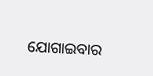ଯୋଗାଇବାର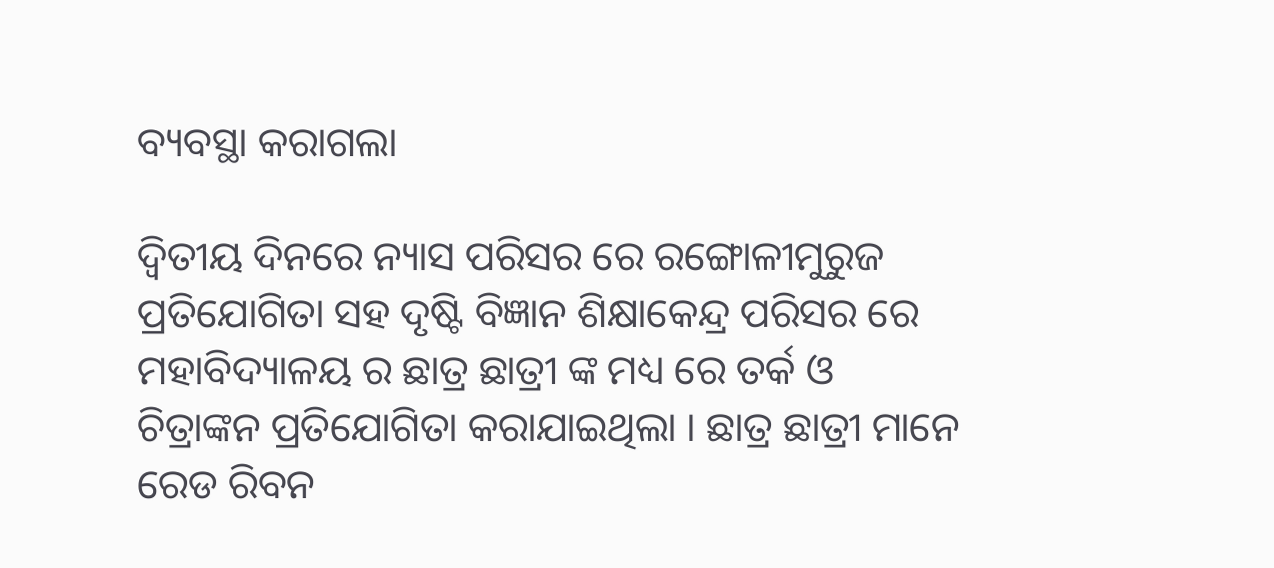ବ୍ୟବସ୍ଥା କରାଗଲା

ଦ୍ୱିତୀୟ ଦିନରେ ନ୍ୟାସ ପରିସର ରେ ରଙ୍ଗୋଳୀମୁରୁଜ ପ୍ରତିଯୋଗିତା ସହ ଦୃଷ୍ଟି ବିଜ୍ଞାନ ଶିକ୍ଷାକେନ୍ଦ୍ର ପରିସର ରେ ମହାବିଦ୍ୟାଳୟ ର ଛାତ୍ର ଛାତ୍ରୀ ଙ୍କ ମଧ୍ୟ ରେ ତର୍କ ଓ ଚିତ୍ରାଙ୍କନ ପ୍ରତିଯୋଗିତା କରାଯାଇଥିଲା । ଛାତ୍ର ଛାତ୍ରୀ ମାନେ ରେଡ ରିବନ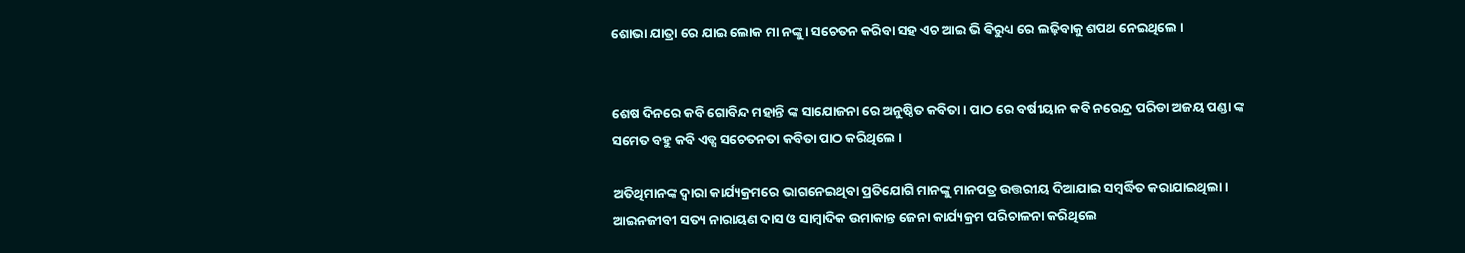ଶୋଭା ଯାତ୍ରା ରେ ଯାଇ ଲୋକ ମା ନଙ୍କୁ। ସଚେତନ କରିବା ସହ ଏଚ ଆଇ ଭି ଵିରୁଧ୍ୟ ରେ ଲଢ଼ିବାକୁ ଶପଥ ନେଇଥିଲେ ।


ଶେଷ ଦିନରେ କବି ଗୋବିନ୍ଦ ମହାନ୍ତି ଙ୍କ ସାଯୋଜନା ରେ ଅନୁଷ୍ଠିତ କବିତା। ପାଠ ରେ ବର୍ଷୀୟାନ କବି ନରେନ୍ଦ୍ର ପରିଡା ଅଜୟ ପଣ୍ଡା ଙ୍କ ସମେତ ବହୁ କବି ଏଡ୍ସ ସଚେତନତା କବିତା ପାଠ କରିଥିଲେ ।

ଅତିଥିମାନଙ୍କ ଦ୍ୱାରା କାର୍ଯ୍ୟକ୍ରମରେ ଭାଗନେଇଥିବା ପ୍ରତିଯୋଗି ମାନଙ୍କୁ ମାନପତ୍ର ଉତ୍ତରୀୟ ଦିଆଯାଇ ସମ୍ବର୍ଦ୍ଧିତ କରାଯାଇଥିଲା।
ଆଇନଜୀବୀ ସତ୍ୟ ନାରାୟଣ ଦାସ ଓ ସାମ୍ବାଦିକ ଉମାକାନ୍ତ ଜେନା କାର୍ଯ୍ୟକ୍ରମ ପରିଚାଳନା କରିଥିଲେ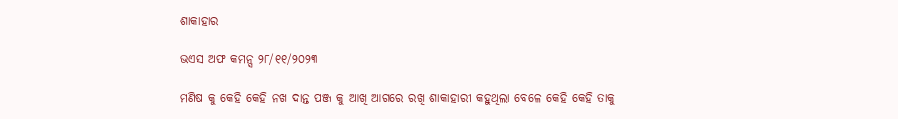ଶାକାହାର

ଭଏସ ଅଫ କମନ୍ସ ୨୮/୧୧/୨୦୨୩

ମଣିଷ କୁ କେହି କେହି ନଖ ଦାନ୍ତ ପଞ୍ଜ କୁ ଆଖି ଆଗରେ ରଖି ଶାକାହାରୀ କହୁଥିଲା ବେଳେ କେହି କେହି ତାକୁ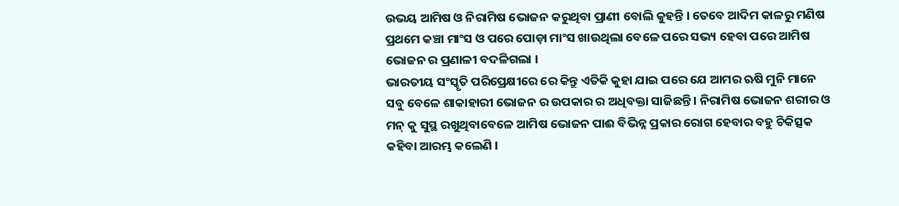ଉଭୟ ଆମିଷ ଓ ନିରାମିଷ ଭୋଜନ କରୁଥିବା ପ୍ରାଣୀ ବୋଲି କୁହନ୍ତି । ତେବେ ଆଦିମ କାଳରୁ ମଣିଷ ପ୍ରଥମେ କଞ୍ଚା ମାଂସ ଓ ପରେ ପୋଡ଼ା ମାଂସ ଖାଉଥିଲା ବେଳେ ପରେ ସଭ୍ୟ ହେବା ପରେ ଆମିଷ ଭୋଜନ ର ପ୍ରଣାଳୀ ବଦଳିଗଲା ।
ଭାରତୀୟ ସଂସ୍କୃତି ପରିପ୍ରେକ୍ଷୀରେ ରେ କିନ୍ତୁ ଏତିକି କୁହା ଯାଇ ପରେ ଯେ ଆମର ଋଷି ମୁନି ମାନେ ସବୁ ବେଳେ ଶାକାହାରୀ ଭୋଜନ ର ଉପକାର ର ଅଧିବକ୍ତା ସାଜିଛନ୍ତି । ନିରାମିଷ ଭୋଜନ ଶରୀର ଓ ମନ୍ କୁ ସୁସ୍ଥ ରଖୁଥିବାବେଳେ ଆମିଷ ଭୋଜନ ପାଈ ବିଭିନ୍ନ ପ୍ରକାର ରୋଗ ହେବାର ବହୁ ଚିକିତ୍ସକ କହିବା ଆରମ୍ଭ କଲେଣି ।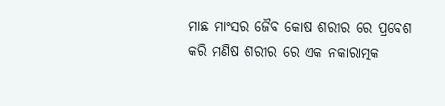ମାଛ ମାଂସର ଜୈବ କୋଷ ଶରୀର ରେ ପ୍ରବେଶ କରି ମଣିଷ ଶରୀର ରେ ଏକ ନକାରାତ୍ମକ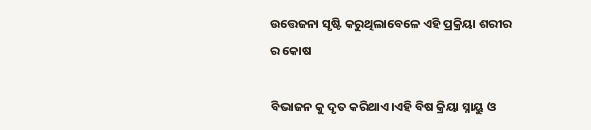ଉତ୍ତେଜନା ସୃଷ୍ଟି କରୁଥିଲାବେଳେ ଏହି ପ୍ରକ୍ରିୟା ଶରୀର ର କୋଷ

ବିଭାଜନ କୁ ଦୃତ କରିଥାଏ।ଏହି ବିଷ କ୍ରିୟା ସ୍ନାୟୁ ଓ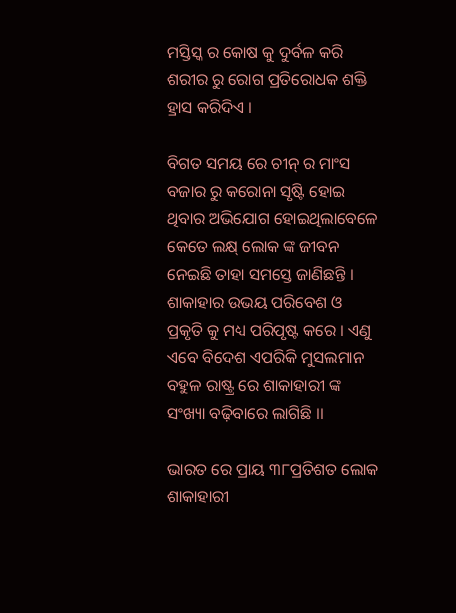ମସ୍ତିସ୍କ ର କୋଷ କୁ ଦୁର୍ବଳ କରି ଶରୀର ରୁ ରୋଗ ପ୍ରତିରୋଧକ ଶକ୍ତି ହ୍ରାସ କରିଦିଏ ।

ବିଗତ ସମୟ ରେ ଚୀନ୍ ର ମାଂସ ବଜାର ରୁ କରୋନା ସୃଷ୍ଟି ହୋଇ ଥିବାର ଅଭିଯୋଗ ହୋଇଥିଲାବେଳେ କେତେ ଲକ୍ଷ୍ ଲୋକ ଙ୍କ ଜୀବନ ନେଇଛି ତାହା ସମସ୍ତେ ଜାଣିଛନ୍ତି । ଶାକାହାର ଉଭୟ ପରିବେଶ ଓ ପ୍ରକୃତି କୁ ମଧ୍ୟ ପରିପୃଷ୍ଟ କରେ । ଏଣୁ ଏବେ ବିଦେଶ ଏପରିକି ମୁସଲମାନ ବହୁଳ ରାଷ୍ଟ୍ର ରେ ଶାକାହାରୀ ଙ୍କ ସଂଖ୍ୟା ବଢ଼ିବାରେ ଲାଗିଛି ।।

ଭାରତ ରେ ପ୍ରାୟ ୩୮ପ୍ରତିଶତ ଲୋକ ଶାକାହାରୀ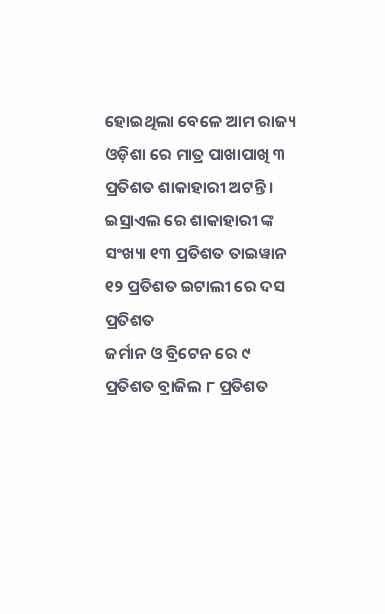ହୋଇଥିଲା ବେଳେ ଆମ ରାଜ୍ୟ ଓଡ଼ିଶା ରେ ମାତ୍ର ପାଖାପାଖି ୩ ପ୍ରତିଶତ ଶାକାହାରୀ ଅଟନ୍ତି ।
ଇସ୍ରାଏଲ ରେ ଶାକାହାରୀ ଙ୍କ ସଂଖ୍ୟା ୧୩ ପ୍ରତିଶତ ତାଇୱାନ ୧୨ ପ୍ରତିଶତ ଇଟାଲୀ ରେ ଦସ ପ୍ରତିଶତ
ଜର୍ମାନ ଓ ବ୍ରିଟେନ ରେ ୯ ପ୍ରତିଶତ ବ୍ରାଜିଲ ୮ ପ୍ରତିଶତ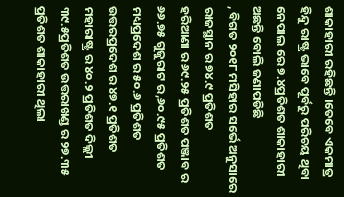ଶାକାହାରୀ ରହିଛନ୍ତି ।ତେବେ ଏକମାତ୍ର ହିନ୍ଦୁ ରାଷ୍ଟ୍ର ଭାବେ ପୂର୍ବରୁ ପରିଚୟ ଥିବା ନେପାଲ ରେ ୭.୪ପ୍ରତିଶତ ଶାକାହାରୀ ଅଛନ୍ତି ବୋଲି ଜଣାପଡିଛି
, ବିଗତ ୨୦୧୮ ମସିହାର ସର୍ଭେ ଅନୁସାରେ ରାଜସ୍ଥାନ ର ୭୪.୯ ପ୍ରତିଶତ
ହରିଆଣା ର ୬୯.୨୫ ପ୍ରତିଶତ ପଞ୍ଜାବ ର ୬୬.୭୫ ଗୁଜୁରାଟ ର,୬୦.୯୫ ପ୍ରତିଶତ
ମଧ୍ୟପ୍ରଦେଶ ର ୫୦.୬ ପ୍ରତିଶତ ଉତ୍ତରପ୍ରଦେଶ ର ୪୭.୧ ପ୍ରତିଶତ ମହାରାଷ୍ଟ୍ର ର ୪୦.୨ ପ୍ରତିଶତ ଦିଲ୍ଲୀ ୩୯.୫ପ୍ରତିଶତ ଉତ୍ତରାଖଣ୍ଡ ର ୨୭.୩୫ ପ୍ରତିଶତ ଶାକାହାରୀ ଥିଲା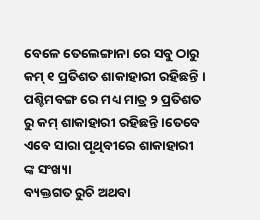ବେଳେ ତେଲେଙ୍ଗାନା ରେ ସବୁ ଠାରୁ କମ୍ ୧ ପ୍ରତିଶତ ଶାକାହାରୀ ରହିଛନ୍ତି । ପଶ୍ଚିମବଙ୍ଗ ରେ ମଧ୍ୟ ମାତ୍ର ୨ ପ୍ରତିଶତ ରୁ କମ୍ ଶାକାହାରୀ ରହିଛନ୍ତି ।ତେବେ ଏବେ ସାରା ପୃଥିବୀରେ ଶାକାହାରୀ ଙ୍କ ସଂଖ୍ୟା
ବ୍ୟକ୍ତଗତ ରୁଚି ଅଥବା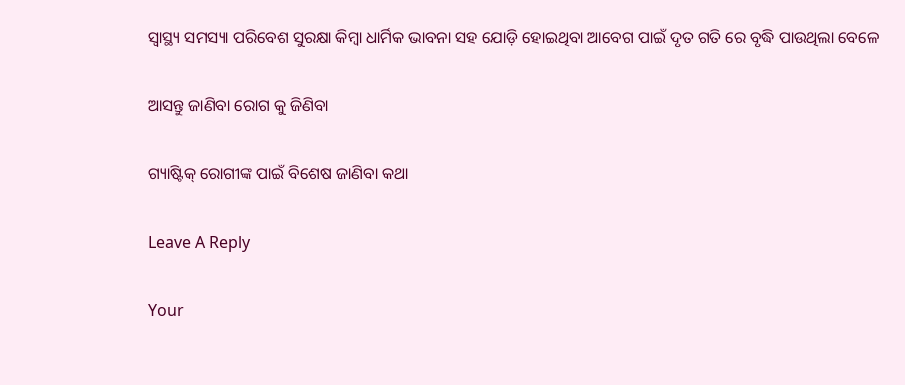ସ୍ବାସ୍ଥ୍ୟ ସମସ୍ୟା ପରିବେଶ ସୁରକ୍ଷା କିମ୍ବା ଧାର୍ମିକ ଭାବନା ସହ ଯୋଡ଼ି ହୋଇଥିବା ଆବେଗ ପାଇଁ ଦୃତ ଗତି ରେ ବୃଦ୍ଧି ପାଉଥିଲା ବେଳେ

ଆସନ୍ତୁ ଜାଣିବା ରୋଗ କୁ ଜିଣିବା

ଗ୍ୟାଷ୍ଟିକ୍ ରୋଗୀଙ୍କ ପାଇଁ ବିଶେଷ ଜାଣିବା କଥା

Leave A Reply

Your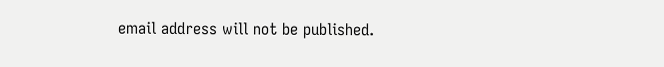email address will not be published.